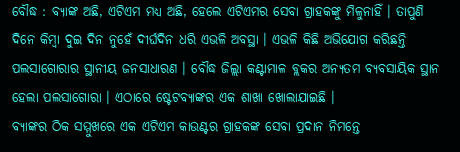ବୌଦ୍ଧ : ବ୍ୟାଙ୍କ ଅଛି, ଏଟିଏମ ମଧ୍ୟ ଅଛି, ହେଲେ ଏଟିଏମର ସେବା ଗ୍ରାହକଙ୍କୁ ମିଳୁନାହିଁ । ତାପୁଣି ଦିନେ କିମ୍ବା ଦୁଇ ଦିନ ନୁହେଁ ଦୀର୍ଘଦିନ ଧରି ଏଭଳି ଅବସ୍ଥା । ଏଭଳି କିଛି ଅଭିଯୋଗ କରିଛନ୍ତି ପଲସାଗୋରାର ସ୍ଥାନୀୟ ଜନସାଧାରଣ । ବୌଦ୍ଧ ଜିଲ୍ଲା କଣ୍ଟାମାଳ ବ୍ଲକର ଅନ୍ୟତମ ବ୍ୟବସାୟିକ ସ୍ଥାନ ହେଲା ପଲସାଗୋରା । ଏଠାରେ ଷ୍ଟେଟବ୍ୟାଙ୍କର ଏକ ଶାଖା ଖୋଲାଯାଇଛି ।
ବ୍ୟାଙ୍କର ଠିକ ସମ୍ମୁଖରେ ଏକ ଏଟିଏମ କାଉଣ୍ଟର ଗ୍ରାହକଙ୍କ ସେବା ପ୍ରଦାନ ନିମନ୍ତେ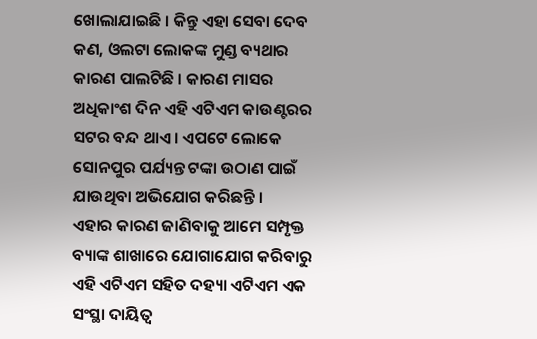ଖୋଲାଯାଇଛି । କିନ୍ତୁ ଏହା ସେବା ଦେବ କଣ, ଓଲଟା ଲୋକଙ୍କ ମୁଣ୍ଡ ବ୍ୟଥାର କାରଣ ପାଲଟିଛି । କାରଣ ମାସର ଅଧିକାଂଶ ଦିନ ଏହି ଏଟିଏମ କାଉଣ୍ଟରର ସଟର ବନ୍ଦ ଥାଏ । ଏପଟେ ଲୋକେ ସୋନପୁର ପର୍ଯ୍ୟନ୍ତ ଟଙ୍କା ଉଠାଣ ପାଇଁ ଯାଉଥିବା ଅଭିଯୋଗ କରିଛନ୍ତି ।
ଏହାର କାରଣ ଜାଣିବାକୁ ଆମେ ସମ୍ପୃକ୍ତ ବ୍ୟାଙ୍କ ଶାଖାରେ ଯୋଗାଯୋଗ କରିବାରୁ ଏହି ଏଟିଏମ ସହିତ ଦହ୍ୟା ଏଟିଏମ ଏକ ସଂସ୍ଥା ଦାୟିତ୍ୱ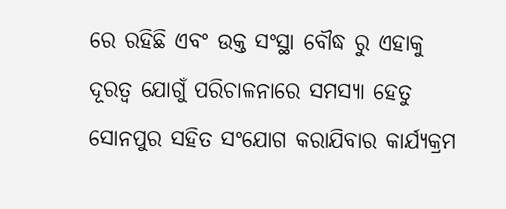ରେ ରହିଛି ଏବଂ ଉକ୍ତ ସଂସ୍ଥା ବୌଦ୍ଧ ରୁ ଏହାକୁ ଦୂରତ୍ୱ ଯୋଗୁଁ ପରିଚାଳନାରେ ସମସ୍ୟା ହେତୁ ସୋନପୁର ସହିତ ସଂଯୋଗ କରାଯିବାର କାର୍ଯ୍ୟକ୍ରମ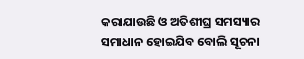କରାଯାଉଛି ଓ ଅତିଶୀଘ୍ର ସମସ୍ୟାର ସମାଧାନ ହୋଇଯିବ ବୋଲି ସୂଚନା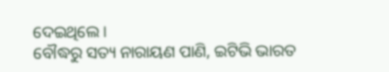ଦେଇଥିଲେ ।
ବୌଦ୍ଧରୁ ସତ୍ୟ ନାରାୟଣ ପାଣି, ଇଟିଭି ଭାରତ